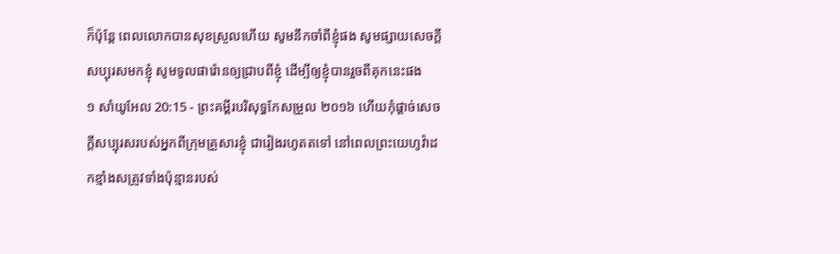ក៏ប៉ុន្ដែ ពេលលោកបានសុខស្រួលហើយ សូមនឹកចាំពីខ្ញុំផង សូមផ្សាយសេចក្ដីសប្បុរសមកខ្ញុំ សូមទូលផារ៉ោនឲ្យជ្រាបពីខ្ញុំ ដើម្បីឲ្យខ្ញុំបានរួចពីគុកនេះផង
១ សាំយូអែល 20:15 - ព្រះគម្ពីរបរិសុទ្ធកែសម្រួល ២០១៦ ហើយកុំផ្តាច់សេចក្ដីសប្បុរសរបស់អ្នកពីក្រុមគ្រួសារខ្ញុំ ជារៀងរហូតតទៅ នៅពេលព្រះយេហូវ៉ាដកខ្មាំងសត្រូវទាំងប៉ុន្មានរបស់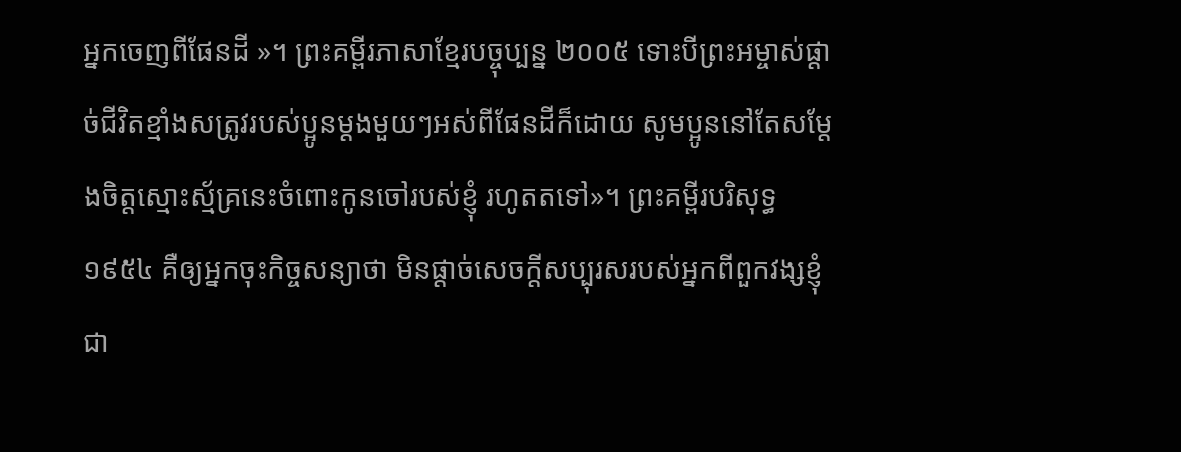អ្នកចេញពីផែនដី »។ ព្រះគម្ពីរភាសាខ្មែរបច្ចុប្បន្ន ២០០៥ ទោះបីព្រះអម្ចាស់ផ្ដាច់ជីវិតខ្មាំងសត្រូវរបស់ប្អូនម្ដងមួយៗអស់ពីផែនដីក៏ដោយ សូមប្អូននៅតែសម្តែងចិត្តស្មោះស្ម័គ្រនេះចំពោះកូនចៅរបស់ខ្ញុំ រហូតតទៅ»។ ព្រះគម្ពីរបរិសុទ្ធ ១៩៥៤ គឺឲ្យអ្នកចុះកិច្ចសន្យាថា មិនផ្តាច់សេចក្ដីសប្បុរសរបស់អ្នកពីពួកវង្សខ្ញុំ ជា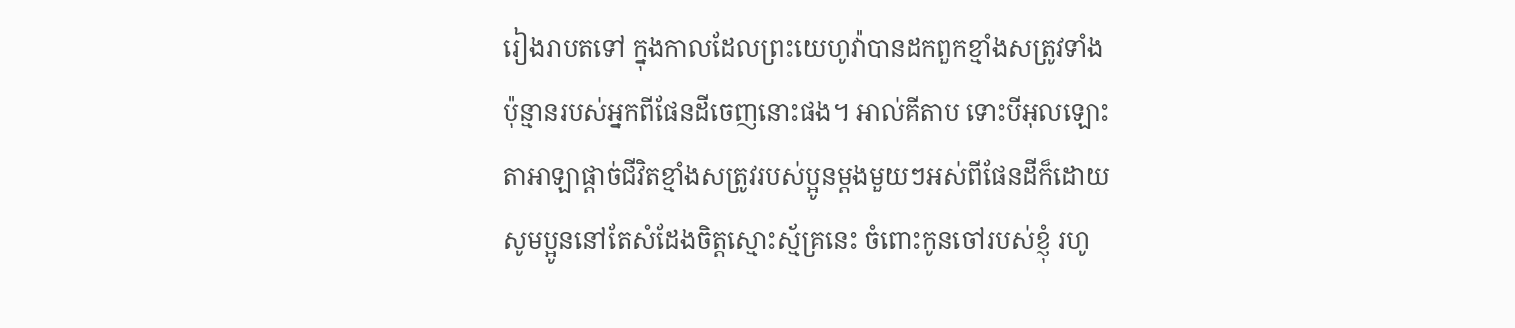រៀងរាបតទៅ ក្នុងកាលដែលព្រះយេហូវ៉ាបានដកពួកខ្មាំងសត្រូវទាំងប៉ុន្មានរបស់អ្នកពីផែនដីចេញនោះផង។ អាល់គីតាប ទោះបីអុលឡោះតាអាឡាផ្តាច់ជីវិតខ្មាំងសត្រូវរបស់ប្អូនម្តងមួយៗអស់ពីផែនដីក៏ដោយ សូមប្អូននៅតែសំដែងចិត្តស្មោះស្ម័គ្រនេះ ចំពោះកូនចៅរបស់ខ្ញុំ រហូ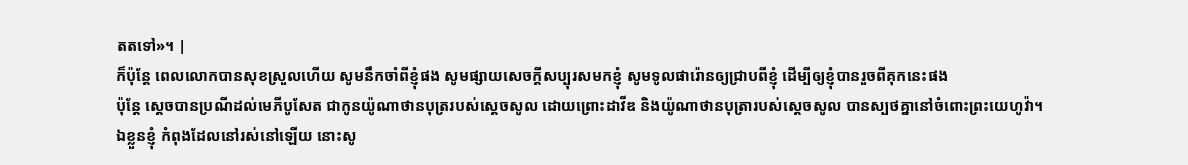តតទៅ»។ |
ក៏ប៉ុន្ដែ ពេលលោកបានសុខស្រួលហើយ សូមនឹកចាំពីខ្ញុំផង សូមផ្សាយសេចក្ដីសប្បុរសមកខ្ញុំ សូមទូលផារ៉ោនឲ្យជ្រាបពីខ្ញុំ ដើម្បីឲ្យខ្ញុំបានរួចពីគុកនេះផង
ប៉ុន្តែ ស្តេចបានប្រណីដល់មេភីបូសែត ជាកូនយ៉ូណាថានបុត្ររបស់ស្ដេចសូល ដោយព្រោះដាវីឌ និងយ៉ូណាថានបុត្រារបស់ស្ដេចសូល បានស្បថគ្នានៅចំពោះព្រះយេហូវ៉ា។
ឯខ្លួនខ្ញុំ កំពុងដែលនៅរស់នៅឡើយ នោះសូ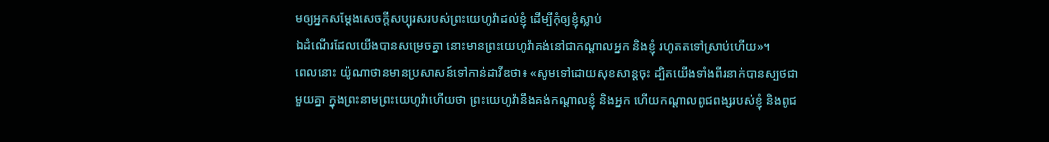មឲ្យអ្នកសម្ដែងសេចក្ដីសប្បុរសរបស់ព្រះយេហូវ៉ាដល់ខ្ញុំ ដើម្បីកុំឲ្យខ្ញុំស្លាប់
ឯដំណើរដែលយើងបានសម្រេចគ្នា នោះមានព្រះយេហូវ៉ាគង់នៅជាកណ្ដាលអ្នក និងខ្ញុំ រហូតតទៅស្រាប់ហើយ»។
ពេលនោះ យ៉ូណាថានមានប្រសាសន៍ទៅកាន់ដាវីឌថា៖ «សូមទៅដោយសុខសាន្តចុះ ដ្បិតយើងទាំងពីរនាក់បានស្បថជាមួយគ្នា ក្នុងព្រះនាមព្រះយេហូវ៉ាហើយថា ព្រះយេហូវ៉ានឹងគង់កណ្ដាលខ្ញុំ និងអ្នក ហើយកណ្ដាលពូជពង្សរបស់ខ្ញុំ និងពូជ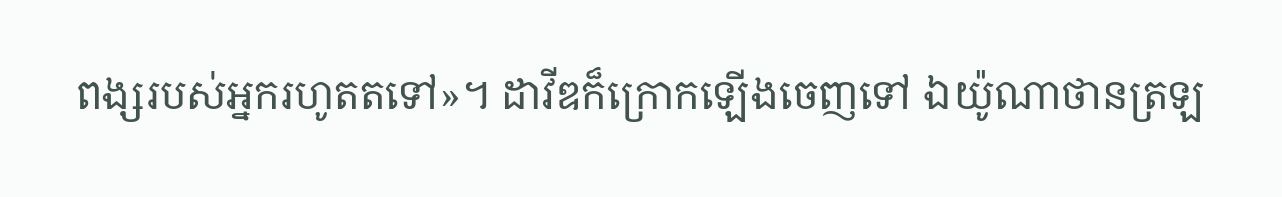ពង្សរបស់អ្នករហូតតទៅ»។ ដាវីឌក៏ក្រោកឡើងចេញទៅ ឯយ៉ូណាថានត្រឡ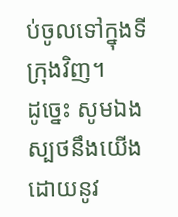ប់ចូលទៅក្នុងទីក្រុងវិញ។
ដូច្នេះ សូមឯងស្បថនឹងយើង ដោយនូវ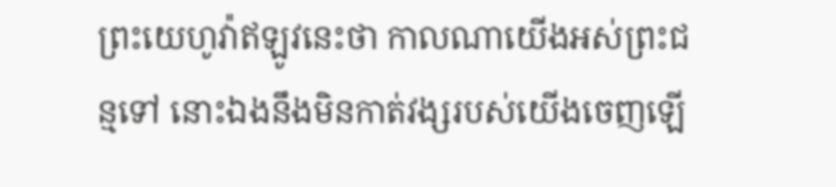ព្រះយេហូវ៉ាឥឡូវនេះថា កាលណាយើងអស់ព្រះជន្មទៅ នោះឯងនឹងមិនកាត់វង្សរបស់យើងចេញឡើ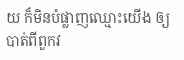យ ក៏មិនបំផ្លាញឈ្មោះយើង ឲ្យបាត់ពីពួកវ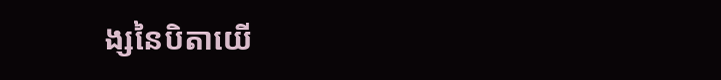ង្សនៃបិតាយើ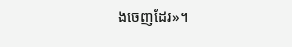ងចេញដែរ»។